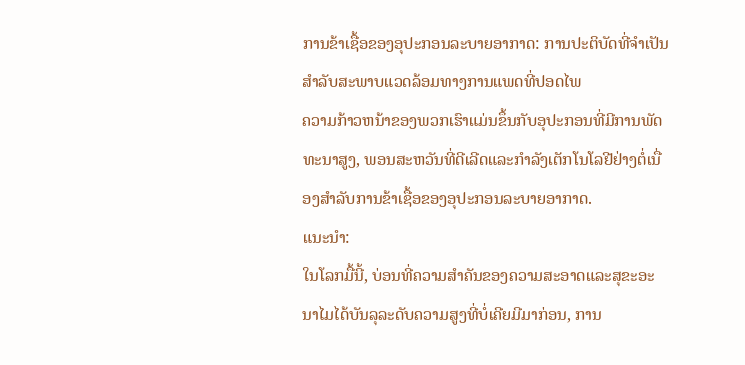ການຂ້າເຊື້ອຂອງອຸປະກອນລະບາຍອາກາດ: ການປະຕິບັດທີ່ຈໍາເປັນສໍາລັບສະພາບແວດລ້ອມທາງການແພດທີ່ປອດໄພ
ຄວາມກ້າວຫນ້າຂອງພວກເຮົາແມ່ນຂຶ້ນກັບອຸປະກອນທີ່ມີການພັດທະນາສູງ, ພອນສະຫວັນທີ່ດີເລີດແລະກໍາລັງເຕັກໂນໂລຢີຢ່າງຕໍ່ເນື່ອງສໍາລັບການຂ້າເຊື້ອຂອງອຸປະກອນລະບາຍອາກາດ.
ແນະນຳ:
ໃນໂລກມື້ນີ້, ບ່ອນທີ່ຄວາມສໍາຄັນຂອງຄວາມສະອາດແລະສຸຂະອະນາໄມໄດ້ບັນລຸລະດັບຄວາມສູງທີ່ບໍ່ເຄີຍມີມາກ່ອນ, ການ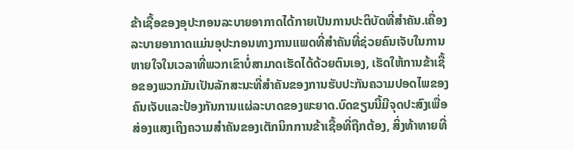ຂ້າເຊື້ອຂອງອຸປະກອນລະບາຍອາກາດໄດ້ກາຍເປັນການປະຕິບັດທີ່ສໍາຄັນ.ເຄື່ອງລະບາຍອາກາດແມ່ນອຸປະກອນທາງການແພດທີ່ສໍາຄັນທີ່ຊ່ວຍຄົນເຈັບໃນການຫາຍໃຈໃນເວລາທີ່ພວກເຂົາບໍ່ສາມາດເຮັດໄດ້ດ້ວຍຕົນເອງ, ເຮັດໃຫ້ການຂ້າເຊື້ອຂອງພວກມັນເປັນລັກສະນະທີ່ສໍາຄັນຂອງການຮັບປະກັນຄວາມປອດໄພຂອງຄົນເຈັບແລະປ້ອງກັນການແຜ່ລະບາດຂອງພະຍາດ.ບົດຂຽນນີ້ມີຈຸດປະສົງເພື່ອສ່ອງແສງເຖິງຄວາມສໍາຄັນຂອງເຕັກນິກການຂ້າເຊື້ອທີ່ຖືກຕ້ອງ, ສິ່ງທ້າທາຍທີ່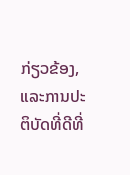ກ່ຽວຂ້ອງ, ແລະການປະຕິບັດທີ່ດີທີ່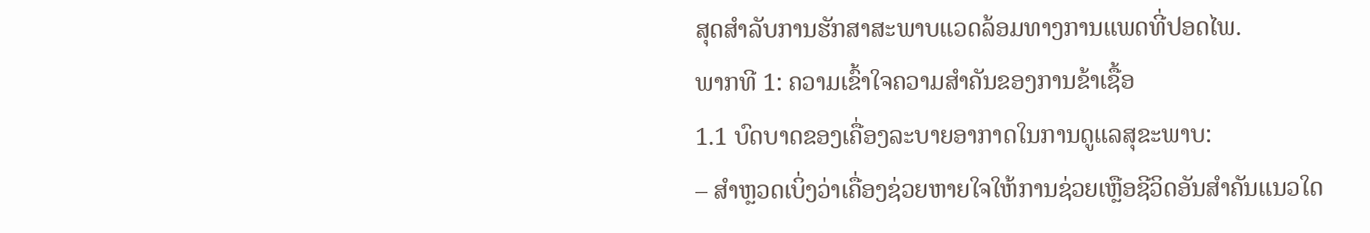ສຸດສໍາລັບການຮັກສາສະພາບແວດລ້ອມທາງການແພດທີ່ປອດໄພ.
ພາກທີ 1: ຄວາມເຂົ້າໃຈຄວາມສໍາຄັນຂອງການຂ້າເຊື້ອ
1.1 ບົດບາດຂອງເຄື່ອງລະບາຍອາກາດໃນການດູແລສຸຂະພາບ:
– ສຳຫຼວດເບິ່ງວ່າເຄື່ອງຊ່ວຍຫາຍໃຈໃຫ້ການຊ່ວຍເຫຼືອຊີວິດອັນສຳຄັນແນວໃດ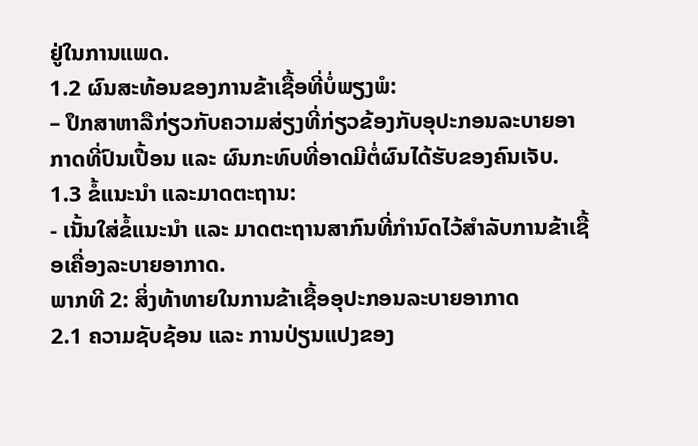ຢູ່ໃນການແພດ.
1.2 ຜົນສະທ້ອນຂອງການຂ້າເຊື້ອທີ່ບໍ່ພຽງພໍ:
– ປຶກສາຫາລືກ່ຽວກັບຄວາມສ່ຽງທີ່ກ່ຽວຂ້ອງກັບອຸປະກອນລະບາຍອາກາດທີ່ປົນເປື້ອນ ແລະ ຜົນກະທົບທີ່ອາດມີຕໍ່ຜົນໄດ້ຮັບຂອງຄົນເຈັບ.
1.3 ຂໍ້ແນະນຳ ແລະມາດຕະຖານ:
- ເນັ້ນໃສ່ຂໍ້ແນະນຳ ແລະ ມາດຕະຖານສາກົນທີ່ກຳນົດໄວ້ສຳລັບການຂ້າເຊື້ອເຄື່ອງລະບາຍອາກາດ.
ພາກທີ 2: ສິ່ງທ້າທາຍໃນການຂ້າເຊື້ອອຸປະກອນລະບາຍອາກາດ
2.1 ຄວາມຊັບຊ້ອນ ແລະ ການປ່ຽນແປງຂອງ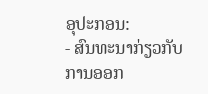ອຸປະກອນ:
- ສົນທະນາກ່ຽວກັບການອອກ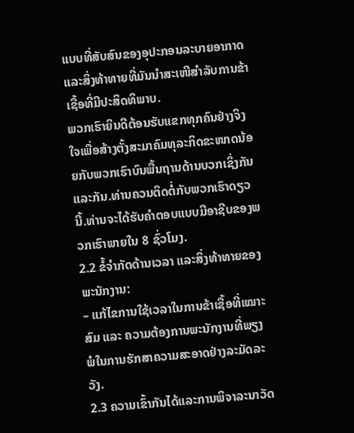ແບບທີ່ສັບສົນຂອງອຸປະກອນລະບາຍອາກາດ ແລະສິ່ງທ້າທາຍທີ່ມັນນຳສະເໜີສໍາລັບການຂ້າເຊື້ອທີ່ມີປະສິດທິພາບ.
ພວກເຮົາຍິນດີຕ້ອນຮັບແຂກທຸກຄົນຢ່າງຈິງໃຈເພື່ອສ້າງຕັ້ງສະມາຄົມທຸລະກິດຂະໜາດນ້ອຍກັບພວກເຮົາບົນພື້ນຖານດ້ານບວກເຊິ່ງກັນແລະກັນ.ທ່ານຄວນຕິດຕໍ່ກັບພວກເຮົາດຽວນີ້.ທ່ານຈະໄດ້ຮັບຄໍາຕອບແບບມືອາຊີບຂອງພວກເຮົາພາຍໃນ 8 ຊົ່ວໂມງ.
2.2 ຂໍ້ຈໍາກັດດ້ານເວລາ ແລະສິ່ງທ້າທາຍຂອງພະນັກງານ:
– ແກ້ໄຂການໃຊ້ເວລາໃນການຂ້າເຊື້ອທີ່ເໝາະສົມ ແລະ ຄວາມຕ້ອງການພະນັກງານທີ່ພຽງພໍໃນການຮັກສາຄວາມສະອາດຢ່າງລະມັດລະວັງ.
2.3 ຄວາມເຂົ້າກັນໄດ້ແລະການພິຈາລະນາວັດ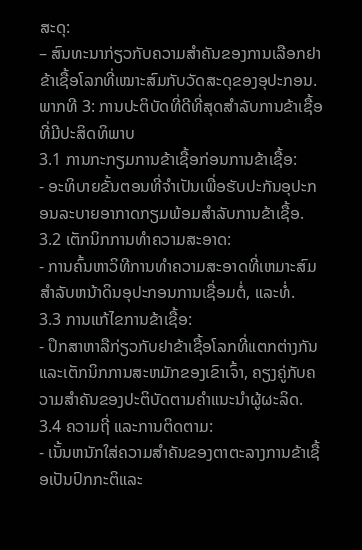ສະດຸ:
– ສົນທະນາກ່ຽວກັບຄວາມສໍາຄັນຂອງການເລືອກຢາຂ້າເຊື້ອໂລກທີ່ເໝາະສົມກັບວັດສະດຸຂອງອຸປະກອນ.
ພາກທີ 3: ການປະຕິບັດທີ່ດີທີ່ສຸດສໍາລັບການຂ້າເຊື້ອທີ່ມີປະສິດທິພາບ
3.1 ການກະກຽມການຂ້າເຊື້ອກ່ອນການຂ້າເຊື້ອ:
- ອະທິບາຍຂັ້ນຕອນທີ່ຈໍາເປັນເພື່ອຮັບປະກັນອຸປະກອນລະບາຍອາກາດກຽມພ້ອມສໍາລັບການຂ້າເຊື້ອ.
3.2 ເຕັກນິກການທໍາຄວາມສະອາດ:
- ການຄົ້ນຫາວິທີການທໍາຄວາມສະອາດທີ່ເຫມາະສົມສໍາລັບຫນ້າດິນອຸປະກອນການເຊື່ອມຕໍ່, ແລະທໍ່.
3.3 ການແກ້ໄຂການຂ້າເຊື້ອ:
- ປຶກສາຫາລືກ່ຽວກັບຢາຂ້າເຊື້ອໂລກທີ່ແຕກຕ່າງກັນແລະເຕັກນິກການສະຫມັກຂອງເຂົາເຈົ້າ, ຄຽງຄູ່ກັບຄວາມສໍາຄັນຂອງປະຕິບັດຕາມຄໍາແນະນໍາຜູ້ຜະລິດ.
3.4 ຄວາມຖີ່ ແລະການຕິດຕາມ:
- ເນັ້ນຫນັກໃສ່ຄວາມສໍາຄັນຂອງຕາຕະລາງການຂ້າເຊື້ອເປັນປົກກະຕິແລະ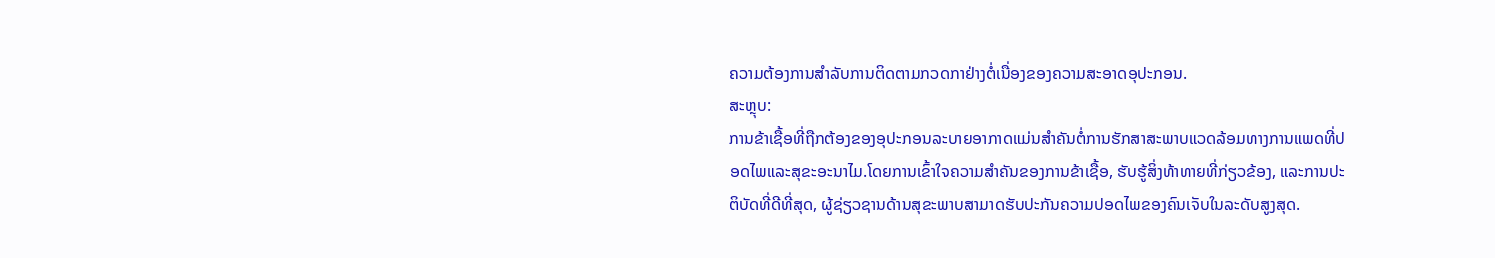ຄວາມຕ້ອງການສໍາລັບການຕິດຕາມກວດກາຢ່າງຕໍ່ເນື່ອງຂອງຄວາມສະອາດອຸປະກອນ.
ສະຫຼຸບ:
ການຂ້າເຊື້ອທີ່ຖືກຕ້ອງຂອງອຸປະກອນລະບາຍອາກາດແມ່ນສໍາຄັນຕໍ່ການຮັກສາສະພາບແວດລ້ອມທາງການແພດທີ່ປອດໄພແລະສຸຂະອະນາໄມ.ໂດຍການເຂົ້າໃຈຄວາມສໍາຄັນຂອງການຂ້າເຊື້ອ, ຮັບຮູ້ສິ່ງທ້າທາຍທີ່ກ່ຽວຂ້ອງ, ແລະການປະຕິບັດທີ່ດີທີ່ສຸດ, ຜູ້ຊ່ຽວຊານດ້ານສຸຂະພາບສາມາດຮັບປະກັນຄວາມປອດໄພຂອງຄົນເຈັບໃນລະດັບສູງສຸດ.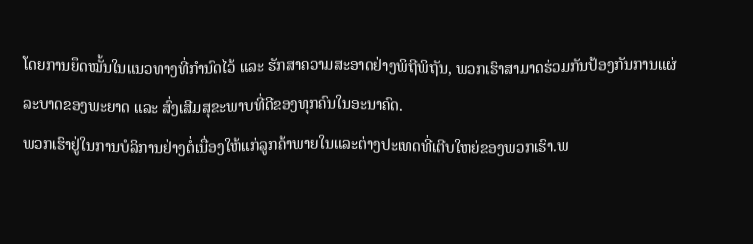ໂດຍການຍຶດໝັ້ນໃນແນວທາງທີ່ກຳນົດໄວ້ ແລະ ຮັກສາຄວາມສະອາດຢ່າງພິຖີພິຖັນ, ພວກເຮົາສາມາດຮ່ວມກັນປ້ອງກັນການແຜ່ລະບາດຂອງພະຍາດ ແລະ ສົ່ງເສີມສຸຂະພາບທີ່ດີຂອງທຸກຄົນໃນອະນາຄົດ.
ພວກເຮົາຢູ່ໃນການບໍລິການຢ່າງຕໍ່ເນື່ອງໃຫ້ແກ່ລູກຄ້າພາຍໃນແລະຕ່າງປະເທດທີ່ເຕີບໃຫຍ່ຂອງພວກເຮົາ.ພ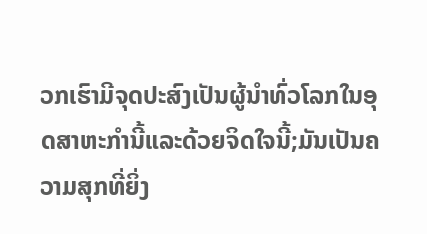ວກເຮົາມີຈຸດປະສົງເປັນຜູ້ນໍາທົ່ວໂລກໃນອຸດສາຫະກໍານີ້ແລະດ້ວຍຈິດໃຈນີ້;ມັນເປັນຄວາມສຸກທີ່ຍິ່ງ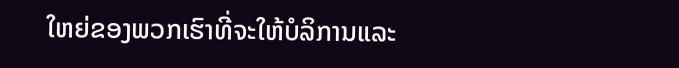ໃຫຍ່ຂອງພວກເຮົາທີ່ຈະໃຫ້ບໍລິການແລະ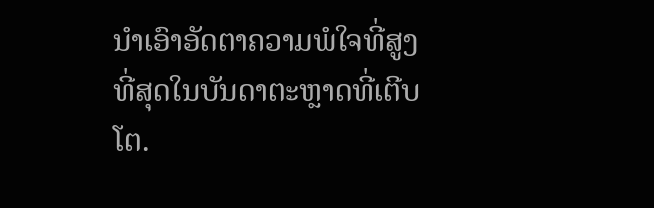ນໍາເອົາອັດຕາຄວາມພໍໃຈທີ່ສູງທີ່ສຸດໃນບັນດາຕະຫຼາດທີ່ເຕີບໂຕ.